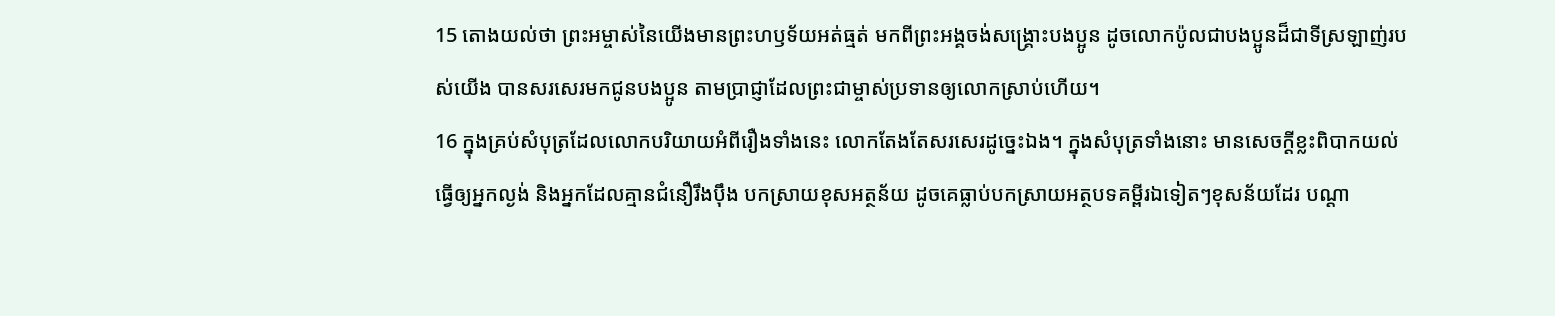15 តោងយល់ថា ព្រះអម្ចាស់នៃយើងមានព្រះហឫទ័យអត់ធ្មត់ មកពីព្រះអង្គចង់សង្គ្រោះបងប្អូន ដូចលោកប៉ូលជាបងប្អូនដ៏ជាទីស្រឡាញ់របស់យើង បានសរសេរមកជូនបងប្អូន តាមប្រាជ្ញាដែលព្រះជាម្ចាស់ប្រទានឲ្យលោកស្រាប់ហើយ។
16 ក្នុងគ្រប់សំបុត្រដែលលោកបរិយាយអំពីរឿងទាំងនេះ លោកតែងតែសរសេរដូច្នេះឯង។ ក្នុងសំបុត្រទាំងនោះ មានសេចក្ដីខ្លះពិបាកយល់ ធ្វើឲ្យអ្នកល្ងង់ និងអ្នកដែលគ្មានជំនឿរឹងប៉ឹង បកស្រាយខុសអត្ថន័យ ដូចគេធ្លាប់បកស្រាយអត្ថបទគម្ពីរឯទៀតៗខុសន័យដែរ បណ្ដា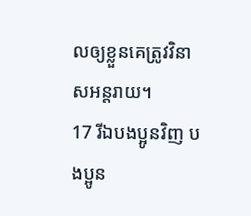លឲ្យខ្លួនគេត្រូវវិនាសអន្តរាយ។
17 រីឯបងប្អូនវិញ បងប្អូន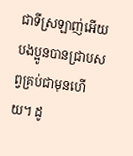ជាទីស្រឡាញ់អើយ បងប្អូនបានជ្រាបសព្វគ្រប់ជាមុនហើយ។ ដូ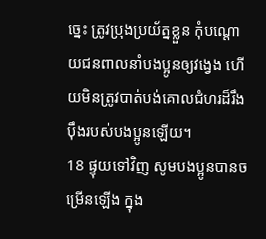ច្នេះ ត្រូវប្រុងប្រយ័ត្នខ្លួន កុំបណ្ដោយជនពាលនាំបងប្អូនឲ្យវង្វេង ហើយមិនត្រូវបាត់បង់គោលជំហរដ៏រឹងប៉ឹងរបស់បងប្អូនឡើយ។
18 ផ្ទុយទៅវិញ សូមបងប្អូនបានចម្រើនឡើង ក្នុង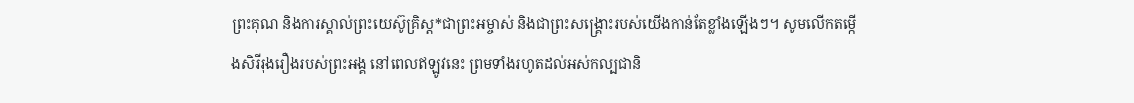ព្រះគុណ និងការស្គាល់ព្រះយេស៊ូគ្រិស្ដ*ជាព្រះអម្ចាស់ និងជាព្រះសង្គ្រោះរបស់យើងកាន់តែខ្លាំងឡើងៗ។ សូមលើកតម្កើងសិរីរុងរឿងរបស់ព្រះអង្គ នៅពេលឥឡូវនេះ ព្រមទាំងរហូតដល់អស់កល្បជានិ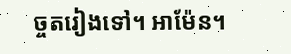ច្ចតរៀងទៅ។ អាម៉ែន។